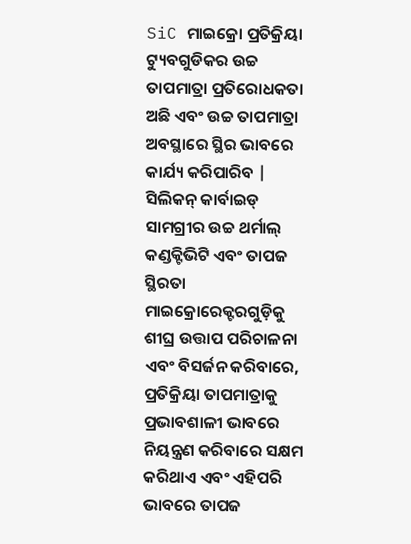SiC ମାଇକ୍ରୋ ପ୍ରତିକ୍ରିୟା ଟ୍ୟୁବଗୁଡିକର ଉଚ୍ଚ ତାପମାତ୍ରା ପ୍ରତିରୋଧକତା ଅଛି ଏବଂ ଉଚ୍ଚ ତାପମାତ୍ରା ଅବସ୍ଥାରେ ସ୍ଥିର ଭାବରେ କାର୍ଯ୍ୟ କରିପାରିବ | ସିଲିକନ୍ କାର୍ବାଇଡ୍ ସାମଗ୍ରୀର ଉଚ୍ଚ ଥର୍ମାଲ୍ କଣ୍ଡକ୍ଟିଭିଟି ଏବଂ ତାପଜ ସ୍ଥିରତା ମାଇକ୍ରୋରେକ୍ଟରଗୁଡ଼ିକୁ ଶୀଘ୍ର ଉତ୍ତାପ ପରିଚାଳନା ଏବଂ ବିସର୍ଜନ କରିବାରେ, ପ୍ରତିକ୍ରିୟା ତାପମାତ୍ରାକୁ ପ୍ରଭାବଶାଳୀ ଭାବରେ ନିୟନ୍ତ୍ରଣ କରିବାରେ ସକ୍ଷମ କରିଥାଏ ଏବଂ ଏହିପରି ଭାବରେ ତାପଜ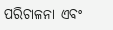ପରିଚାଳନା ଏବଂ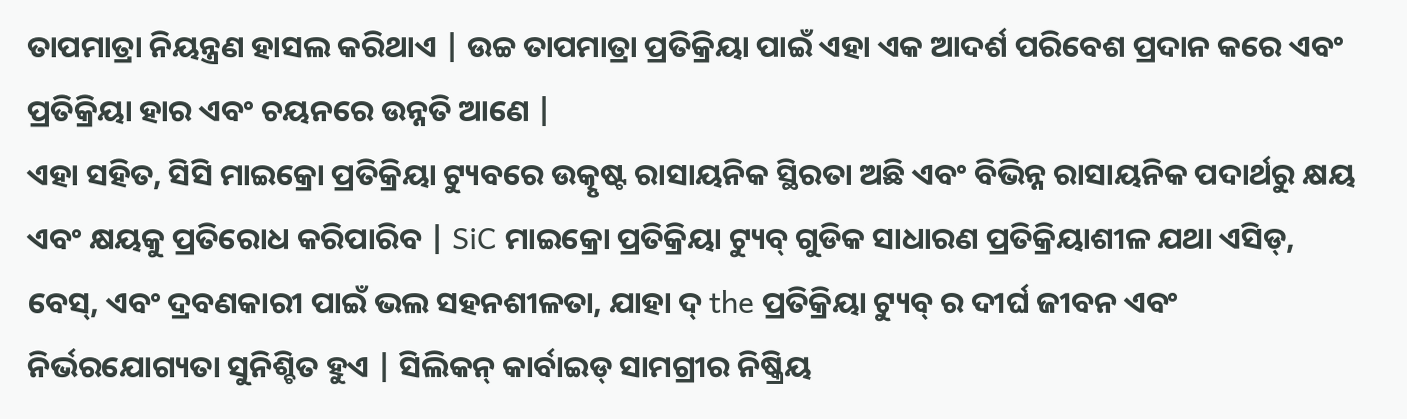ତାପମାତ୍ରା ନିୟନ୍ତ୍ରଣ ହାସଲ କରିଥାଏ | ଉଚ୍ଚ ତାପମାତ୍ରା ପ୍ରତିକ୍ରିୟା ପାଇଁ ଏହା ଏକ ଆଦର୍ଶ ପରିବେଶ ପ୍ରଦାନ କରେ ଏବଂ ପ୍ରତିକ୍ରିୟା ହାର ଏବଂ ଚୟନରେ ଉନ୍ନତି ଆଣେ |
ଏହା ସହିତ, ସିସି ମାଇକ୍ରୋ ପ୍ରତିକ୍ରିୟା ଟ୍ୟୁବରେ ଉତ୍କୃଷ୍ଟ ରାସାୟନିକ ସ୍ଥିରତା ଅଛି ଏବଂ ବିଭିନ୍ନ ରାସାୟନିକ ପଦାର୍ଥରୁ କ୍ଷୟ ଏବଂ କ୍ଷୟକୁ ପ୍ରତିରୋଧ କରିପାରିବ | SiC ମାଇକ୍ରୋ ପ୍ରତିକ୍ରିୟା ଟ୍ୟୁବ୍ ଗୁଡିକ ସାଧାରଣ ପ୍ରତିକ୍ରିୟାଶୀଳ ଯଥା ଏସିଡ୍, ବେସ୍, ଏବଂ ଦ୍ରବଣକାରୀ ପାଇଁ ଭଲ ସହନଶୀଳତା, ଯାହା ଦ୍ the ପ୍ରତିକ୍ରିୟା ଟ୍ୟୁବ୍ ର ଦୀର୍ଘ ଜୀବନ ଏବଂ ନିର୍ଭରଯୋଗ୍ୟତା ସୁନିଶ୍ଚିତ ହୁଏ | ସିଲିକନ୍ କାର୍ବାଇଡ୍ ସାମଗ୍ରୀର ନିଷ୍କ୍ରିୟ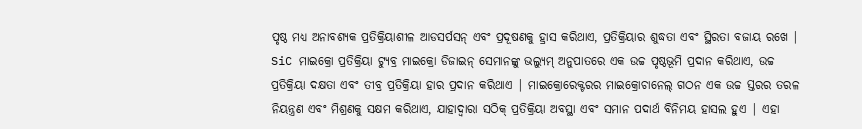ପୃଷ୍ଠ ମଧ୍ୟ ଅନାବଶ୍ୟକ ପ୍ରତିକ୍ରିୟାଶୀଳ ଆଡସର୍ପସନ୍ ଏବଂ ପ୍ରଦୂଷଣକୁ ହ୍ରାସ କରିଥାଏ, ପ୍ରତିକ୍ରିୟାର ଶୁଦ୍ଧତା ଏବଂ ସ୍ଥିରତା ବଜାୟ ରଖେ |
SiC ମାଇକ୍ରୋ ପ୍ରତିକ୍ରିୟା ଟ୍ୟୁବ୍ର ମାଇକ୍ରୋ ଡିଜାଇନ୍ ସେମାନଙ୍କୁ ଭଲ୍ୟୁମ୍ ଅନୁପାତରେ ଏକ ଉଚ୍ଚ ପୃଷ୍ଠଭୂମି ପ୍ରଦାନ କରିଥାଏ, ଉଚ୍ଚ ପ୍ରତିକ୍ରିୟା ଦକ୍ଷତା ଏବଂ ତୀବ୍ର ପ୍ରତିକ୍ରିୟା ହାର ପ୍ରଦାନ କରିଥାଏ | ମାଇକ୍ରୋରେକ୍ଟରର ମାଇକ୍ରୋଚାନେଲ୍ ଗଠନ ଏକ ଉଚ୍ଚ ସ୍ତରର ତରଳ ନିୟନ୍ତ୍ରଣ ଏବଂ ମିଶ୍ରଣକୁ ସକ୍ଷମ କରିଥାଏ, ଯାହାଦ୍ୱାରା ସଠିକ୍ ପ୍ରତିକ୍ରିୟା ଅବସ୍ଥା ଏବଂ ସମାନ ପଦାର୍ଥ ବିନିମୟ ହାସଲ ହୁଏ | ଏହା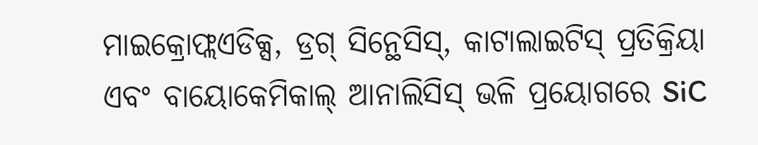ମାଇକ୍ରୋଫ୍ଲଏଡିକ୍ସ, ଡ୍ରଗ୍ ସିନ୍ଥେସିସ୍, କାଟାଲାଇଟିସ୍ ପ୍ରତିକ୍ରିୟା ଏବଂ ବାୟୋକେମିକାଲ୍ ଆନାଲିସିସ୍ ଭଳି ପ୍ରୟୋଗରେ SiC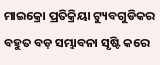ମାଇକ୍ରୋ ପ୍ରତିକ୍ରିୟା ଟ୍ୟୁବଗୁଡିକର ବହୁତ ବଡ଼ ସମ୍ଭାବନା ସୃଷ୍ଟି କରେ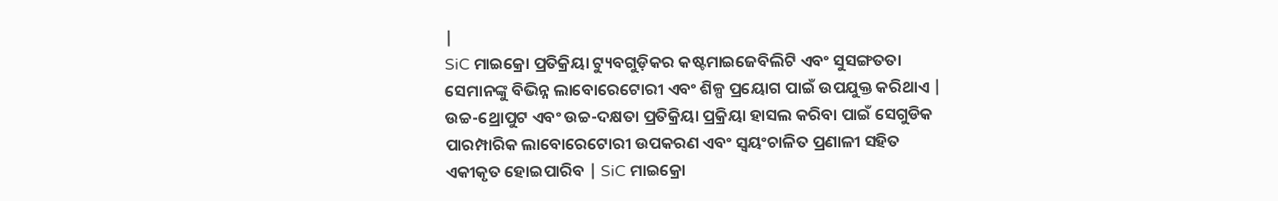|
SiC ମାଇକ୍ରୋ ପ୍ରତିକ୍ରିୟା ଟ୍ୟୁବଗୁଡ଼ିକର କଷ୍ଟମାଇଜେବିଲିଟି ଏବଂ ସୁସଙ୍ଗତତା ସେମାନଙ୍କୁ ବିଭିନ୍ନ ଲାବୋରେଟୋରୀ ଏବଂ ଶିଳ୍ପ ପ୍ରୟୋଗ ପାଇଁ ଉପଯୁକ୍ତ କରିଥାଏ | ଉଚ୍ଚ-ଥ୍ରୋପୁଟ ଏବଂ ଉଚ୍ଚ-ଦକ୍ଷତା ପ୍ରତିକ୍ରିୟା ପ୍ରକ୍ରିୟା ହାସଲ କରିବା ପାଇଁ ସେଗୁଡିକ ପାରମ୍ପାରିକ ଲାବୋରେଟୋରୀ ଉପକରଣ ଏବଂ ସ୍ୱୟଂଚାଳିତ ପ୍ରଣାଳୀ ସହିତ ଏକୀକୃତ ହୋଇପାରିବ | SiC ମାଇକ୍ରୋ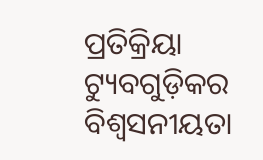ପ୍ରତିକ୍ରିୟା ଟ୍ୟୁବଗୁଡ଼ିକର ବିଶ୍ୱସନୀୟତା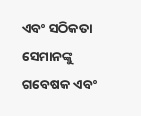ଏବଂ ସଠିକତା ସେମାନଙ୍କୁ ଗବେଷକ ଏବଂ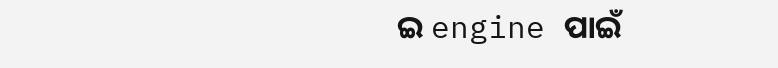ଇ engine ପାଇଁ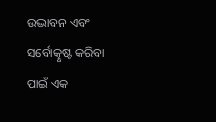ଉଦ୍ଭାବନ ଏବଂ ସର୍ବୋତ୍କୃଷ୍ଟ କରିବା ପାଇଁ ଏକ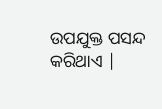ଉପଯୁକ୍ତ ପସନ୍ଦ କରିଥାଏ |